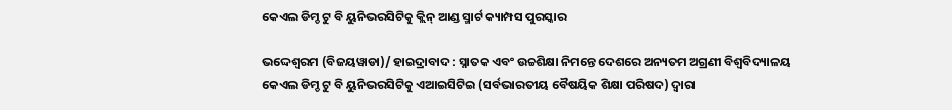କେଏଲ ଡିମ୍ଡ ଟୁ ବି ୟୁନିଭରସିଟିକୁ କ୍ଲିନ୍ ଆଣ୍ଡ ସ୍ମାର୍ଟ କ୍ୟାମ୍ପସ ପୁରସ୍କାର

ଭଦ୍ଦେଶ୍ୱରମ (ବିଜୟୱାଡା)/ ହାଇଦ୍ରାବାଦ : ସ୍ନାତକ ଏବଂ ଉଚ୍ଚଶିକ୍ଷା ନିମନ୍ତେ ଦେଶରେ ଅନ୍ୟତମ ଅଗ୍ରଣୀ ବିଶ୍ୱବିଦ୍ୟାଳୟ କେଏଲ ଡିମ୍ଡ ଟୁ ବି ୟୁନିଭରସିଟିକୁ ଏଆଇସିଟିଇ (ସର୍ବଭାରତୀୟ ବୈଷୟିକ ଶିକ୍ଷା ପରିଷଦ) ଦ୍ୱାରା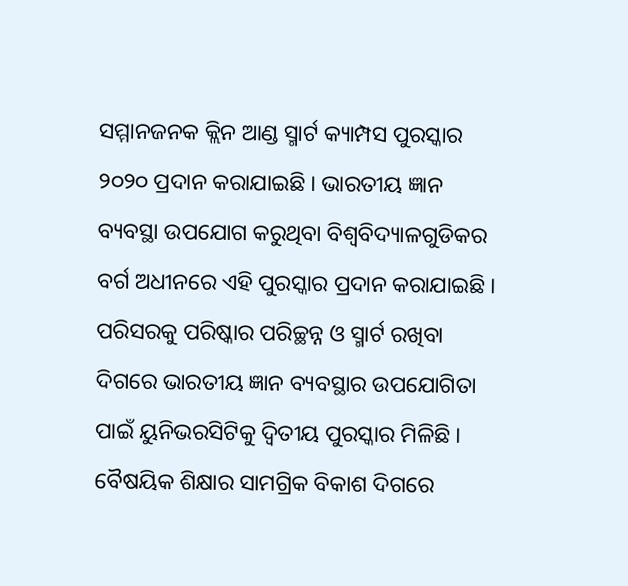ସମ୍ମାନଜନକ କ୍ଲିନ ଆଣ୍ଡ ସ୍ମାର୍ଟ କ୍ୟାମ୍ପସ ପୁରସ୍କାର ୨୦୨୦ ପ୍ରଦାନ କରାଯାଇଛି । ଭାରତୀୟ ଜ୍ଞାନ ବ୍ୟବସ୍ଥା ଉପଯୋଗ କରୁଥିବା ବିଶ୍ୱବିଦ୍ୟାଳଗୁଡିକର ବର୍ଗ ଅଧୀନରେ ଏହି ପୁରସ୍କାର ପ୍ରଦାନ କରାଯାଇଛି । ପରିସରକୁ ପରିଷ୍କାର ପରିଚ୍ଛନ୍ନ ଓ ସ୍ମାର୍ଟ ରଖିବା ଦିଗରେ ଭାରତୀୟ ଜ୍ଞାନ ବ୍ୟବସ୍ଥାର ଉପଯୋଗିତା ପାଇଁ ୟୁନିଭରସିଟିକୁ ଦ୍ୱିତୀୟ ପୁରସ୍କାର ମିଳିଛି । ବୈଷୟିକ ଶିକ୍ଷାର ସାମଗ୍ରିକ ବିକାଶ ଦିଗରେ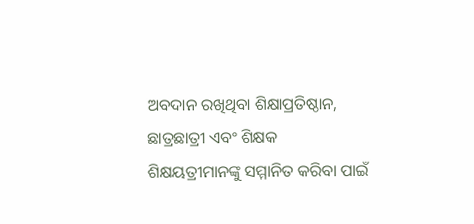ଅବଦାନ ରଖିଥିବା ଶିକ୍ଷାପ୍ରତିଷ୍ଠାନ, ଛାତ୍ରଛାତ୍ରୀ ଏବଂ ଶିକ୍ଷକ ଶିକ୍ଷୟତ୍ରୀମାନଙ୍କୁ ସମ୍ମାନିତ କରିବା ପାଇଁ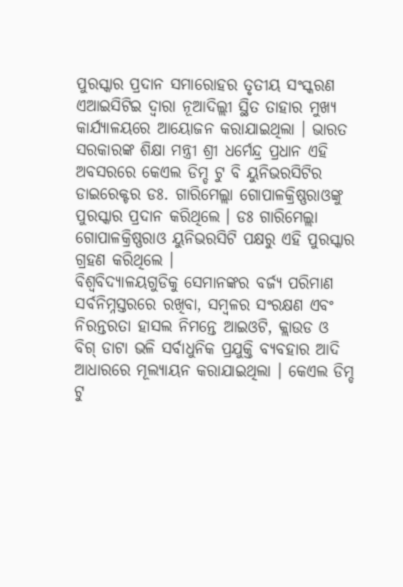ପୁରସ୍କାର ପ୍ରଦାନ ସମାରୋହର ତୃତୀୟ ସଂସ୍କରଣ ଏଆଇସିଟିଇ ଦ୍ୱାରା ନୂଆଦିଲ୍ଲୀ ସ୍ଥିତ ତାହାର ମୁଖ୍ୟ କାର୍ଯ୍ୟାଳୟରେ ଆୟୋଜନ କରାଯାଇଥିଲା । ଭାରତ ସରକାରଙ୍କ ଶିକ୍ଷା ମନ୍ତ୍ରୀ ଶ୍ରୀ ଧର୍ମେନ୍ଦ୍ର ପ୍ରଧାନ ଏହି ଅବସରରେ କେଏଲ ଡିମ୍ଡ ଟୁ ବି ୟୁନିଭରସିଟିର ଡାଇରେକ୍ଟର ଡଃ. ଗାରିମେଲ୍ଲା ଗୋପାଳକ୍ରିଷ୍ଣରାଓଙ୍କୁ ପୁରସ୍କାର ପ୍ରଦାନ କରିଥିଲେ । ଡଃ ଗାରିମେଲ୍ଲା ଗୋପାଳକ୍ରିଷ୍ଣରାଓ ୟୁନିଭରସିଟି ପକ୍ଷରୁ ଏହି ପୁରସ୍କାର ଗ୍ରହଣ କରିଥିଲେ ।
ବିଶ୍ୱବିଦ୍ୟାଳୟଗୁଡିକୁ ସେମାନଙ୍କର ବର୍ଜ୍ୟ ପରିମାଣ ସର୍ବନିମ୍ନସ୍ତରରେ ରଖିବା, ସମ୍ବଳର ସଂରକ୍ଷଣ ଏବଂ ନିରନ୍ତରତା ହାସଲ ନିମନ୍ତେ ଆଇଓଟି, କ୍ଲାଉଡ ଓ ବିଗ୍ ଡାଟା ଭଳି ସର୍ବାଧୁନିକ ପ୍ରଯୁକ୍ତି ବ୍ୟବହାର ଆଦି ଆଧାରରେ ମୂଲ୍ୟାୟନ କରାଯାଇଥିଲା । କେଏଲ ଡିମ୍ଡ ଟୁ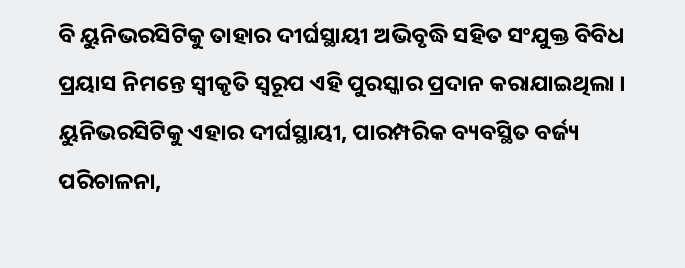ବି ୟୁନିଭରସିଟିକୁ ତାହାର ଦୀର୍ଘସ୍ଥାୟୀ ଅଭିବୃଦ୍ଧି ସହିତ ସଂଯୁକ୍ତ ବିବିଧ ପ୍ରୟାସ ନିମନ୍ତେ ସ୍ୱୀକୃତି ସ୍ୱରୂପ ଏହି ପୁରସ୍କାର ପ୍ରଦାନ କରାଯାଇଥିଲା । ୟୁନିଭରସିଟିକୁ ଏହାର ଦୀର୍ଘସ୍ଥାୟୀ, ପାରମ୍ପରିକ ବ୍ୟବସ୍ଥିତ ବର୍ଜ୍ୟ ପରିଚାଳନା,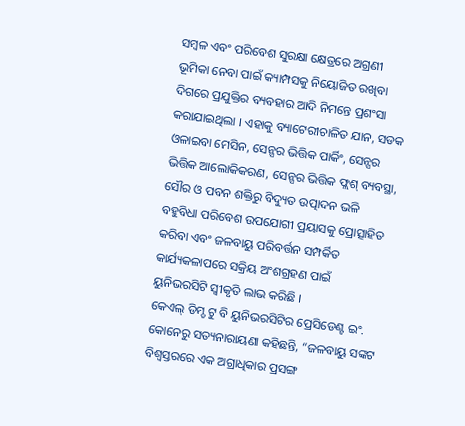ସମ୍ବଳ ଏବଂ ପରିବେଶ ସୁରକ୍ଷା କ୍ଷେତ୍ରରେ ଅଗ୍ରଣୀ ଭୂମିକା ନେବା ପାଇଁ କ୍ୟାମ୍ପସକୁ ନିୟୋଜିତ ରଖିବା ଦିଗରେ ପ୍ରଯୁକ୍ତିର ବ୍ୟବହାର ଆଦି ନିମନ୍ତେ ପ୍ରଶଂସା କରାଯାଇଥିଲା । ଏହାକୁ ବ୍ୟାଟେରୀଚାଳିତ ଯାନ, ସଡକ ଓଳାଇବା ମେସିନ, ସେନ୍ସର ଭିତ୍ତିକ ପାର୍କିଂ, ସେନ୍ସର ଭିତ୍ତିକ ଆଲୋକିକରଣ, ସେନ୍ସର ଭିତ୍ତିକ ଫ୍ଲଶ୍ ବ୍ୟବସ୍ଥା, ସୌର ଓ ପବନ ଶକ୍ତିରୁ ବିଦ୍ୟୁତ ଉତ୍ପାଦନ ଭଳି ବହୁବିଧା ପରିବେଶ ଉପଯୋଗୀ ପ୍ରୟାସକୁ ପ୍ରୋତ୍ସାହିତ କରିବା ଏବଂ ଜଳବାୟୁ ପରିବର୍ତ୍ତନ ସମ୍ପର୍କିତ କାର୍ଯ୍ୟକଳାପରେ ସକ୍ରିୟ ଅଂଶଗ୍ରହଣ ପାଇଁ ୟୁନିଭରସିଟି ସ୍ୱୀକୃତି ଲାଭ କରିଛି ।
କେଏଲ୍ ଡିମ୍ଡ ଟୁ ବି ୟୁନିଭରସିଟିର ପ୍ରେସିଡେଣ୍ଟ ଇଂ. କୋନେରୁ ସତ୍ୟନାରାୟଣା କହିଛନ୍ତି, “ଜଳବାୟୁ ସଙ୍କଟ ବିଶ୍ୱସ୍ତରରେ ଏକ ଅଗ୍ରାଧିକାର ପ୍ରସଙ୍ଗ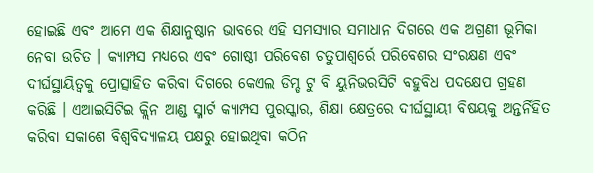ହୋଇଛି ଏବଂ ଆମେ ଏକ ଶିକ୍ଷାନୁଷ୍ଠାନ ଭାବରେ ଏହି ସମସ୍ୟାର ସମାଧାନ ଦିଗରେ ଏକ ଅଗ୍ରଣୀ ଭୂମିକା ନେବା ଉଚିତ । କ୍ୟାମ୍ପସ ମଧ୍ୟରେ ଏବଂ ଗୋଷ୍ଠୀ ପରିବେଶ ଚତୁପାଶ୍ୱର୍ରେ ପରିବେଶର ସଂରକ୍ଷଣ ଏବଂ ଦୀର୍ଘସ୍ଥାୟିତ୍ୱକୁ ପ୍ରୋତ୍ସାହିତ କରିବା ଦିଗରେ କେଏଲ ଡିମ୍ଡ ଟୁ ବି ୟୁନିଭରସିଟି ବହୁବିଧ ପଦକ୍ଷେପ ଗ୍ରହଣ କରିଛି । ଏଆଇସିଟିଇ କ୍ଲିନ ଆଣ୍ଡ ସ୍ମାର୍ଟ କ୍ୟାମ୍ପସ ପୁରସ୍କାର, ଶିକ୍ଷା କ୍ଷେତ୍ରରେ ଦୀର୍ଘସ୍ଥାୟୀ ବିଷୟକୁ ଅନ୍ତର୍ନିହିତ କରିବା ସକାଶେ ବିଶ୍ୱବିଦ୍ୟାଳୟ ପକ୍ଷରୁ ହୋଇଥିବା କଠିନ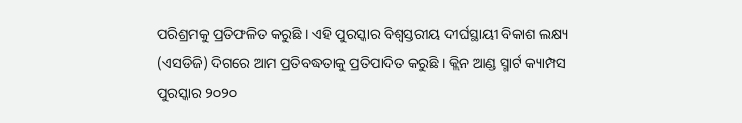ପରିଶ୍ରମକୁ ପ୍ରତିଫଳିତ କରୁଛି । ଏହି ପୁରସ୍କାର ବିଶ୍ୱସ୍ତରୀୟ ଦୀର୍ଘସ୍ଥାୟୀ ବିକାଶ ଲକ୍ଷ୍ୟ (ଏସଡିଜି) ଦିଗରେ ଆମ ପ୍ରତିବଦ୍ଧତାକୁ ପ୍ରତିପାଦିତ କରୁଛି । କ୍ଲିନ ଆଣ୍ଡ ସ୍ମାର୍ଟ କ୍ୟାମ୍ପସ ପୁରସ୍କାର ୨୦୨୦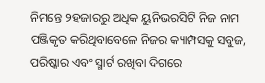ନିମନ୍ତେ ୨ହଜାରରୁ ଅଧିକ ୟୁନିଭରସିଟି ନିଜ ନାମ ପଞ୍ଜିକୃତ କରିଥିବାବେଳେ ନିଜର କ୍ୟାମ୍ପସକୁ ସବୁଜ, ପରିଷ୍କାର ଏବଂ ସ୍ମାର୍ଟ ରଖିବା ଦିଗରେ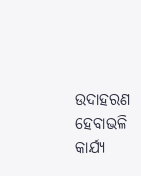ଉଦାହରଣ ହେବାଭଳି କାର୍ଯ୍ୟ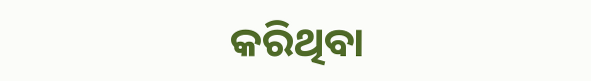କରିଥିବା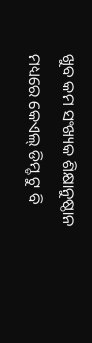ଖୁବ କମ ସଂଖ୍ୟକ ଶିକ୍ଷାନୁଷ୍ଠାନ ମଧ୍ୟରେ କେଏଲ୍ ଡିମ୍ଡ ଟୁ ବି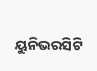ୟୁନିଭରସିଟି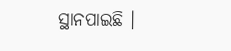ସ୍ଥାନପାଇଛି ।